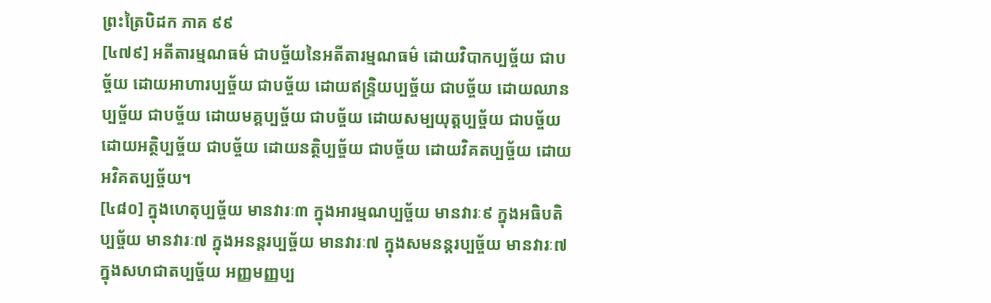ព្រះត្រៃបិដក ភាគ ៩៩
[៤៧៩] អតីតារម្មណធម៌ ជាបច្ច័យនៃអតីតារម្មណធម៌ ដោយវិបាកប្បច្ច័យ ជាបច្ច័យ ដោយអាហារប្បច្ច័យ ជាបច្ច័យ ដោយឥន្ទ្រិយប្បច្ច័យ ជាបច្ច័យ ដោយឈានប្បច្ច័យ ជាបច្ច័យ ដោយមគ្គប្បច្ច័យ ជាបច្ច័យ ដោយសម្បយុត្តប្បច្ច័យ ជាបច្ច័យ ដោយអត្ថិប្បច្ច័យ ជាបច្ច័យ ដោយនត្ថិប្បច្ច័យ ជាបច្ច័យ ដោយវិគតប្បច្ច័យ ដោយអវិគតប្បច្ច័យ។
[៤៨០] ក្នុងហេតុប្បច្ច័យ មានវារៈ៣ ក្នុងអារម្មណប្បច្ច័យ មានវារៈ៩ ក្នុងអធិបតិប្បច្ច័យ មានវារៈ៧ ក្នុងអនន្តរប្បច្ច័យ មានវារៈ៧ ក្នុងសមនន្តរប្បច្ច័យ មានវារៈ៧ ក្នុងសហជាតប្បច្ច័យ អញ្ញមញ្ញប្ប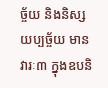ច្ច័យ និងនិស្សយប្បច្ច័យ មានវារៈ៣ ក្នុងឧបនិ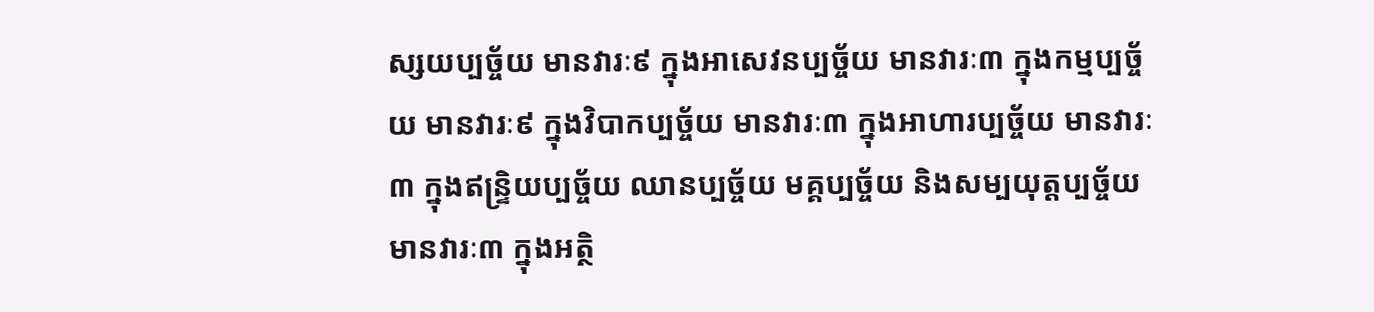ស្សយប្បច្ច័យ មានវារៈ៩ ក្នុងអាសេវនប្បច្ច័យ មានវារៈ៣ ក្នុងកម្មប្បច្ច័យ មានវារៈ៩ ក្នុងវិបាកប្បច្ច័យ មានវារៈ៣ ក្នុងអាហារប្បច្ច័យ មានវារៈ៣ ក្នុងឥន្ទ្រិយប្បច្ច័យ ឈានប្បច្ច័យ មគ្គប្បច្ច័យ និងសម្បយុត្តប្បច្ច័យ មានវារៈ៣ ក្នុងអត្ថិ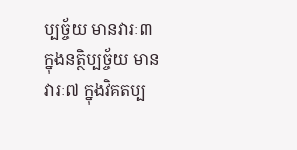ប្បច្ច័យ មានវារៈ៣ ក្នុងនត្ថិប្បច្ច័យ មានវារៈ៧ ក្នុងវិគតប្ប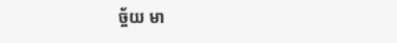ច្ច័យ មា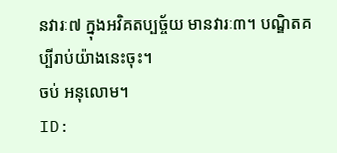នវារៈ៧ ក្នុងអវិគតប្បច្ច័យ មានវារៈ៣។ បណ្ឌិតគប្បីរាប់យ៉ាងនេះចុះ។
ចប់ អនុលោម។
ID: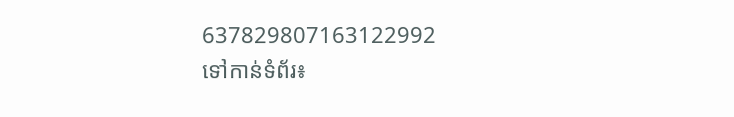637829807163122992
ទៅកាន់ទំព័រ៖